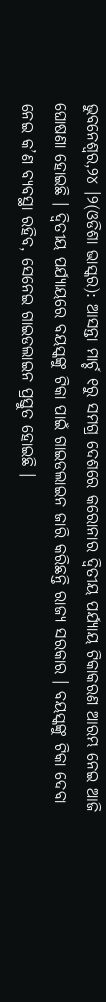ଭୁବନେଶ୍ୱର,୨୪ ।୨(ଓଡିଶା ଭାସ୍କର): ଆସନ୍ତା ମାର୍ଚ୍ଚ ୧ରୁ ସମଗ୍ର ଦେଶରେ କରୋନାର ଦ୍ୱିତୀୟ ପର୍ଯ୍ୟାୟ ଟିକାକରଣ ଆରମ୍ଭ ନେଇ ଆଜି ଘୋଷଣା ହୋଇଛି । ଦ୍ୱିତୀୟ ପର୍ଯ୍ୟାୟରେ ବୟସ୍କଙ୍କୁ ଟିକା ପାଇଁ ଗାଇଡଲାଇନ ଜାରି କରିଛନ୍ତି ରାଜ୍ୟ ସରକାର । ବୟସ୍କଙ୍କୁ ଟିକା ଦେବା ନେଇ କ’ଣ ବ୍ୟବସ୍ଥା ରହିବ, ସେନେଇ ଗାଇଡଲାଇନ ପ୍ରସ୍ତୁତ ହୋଇଛି ।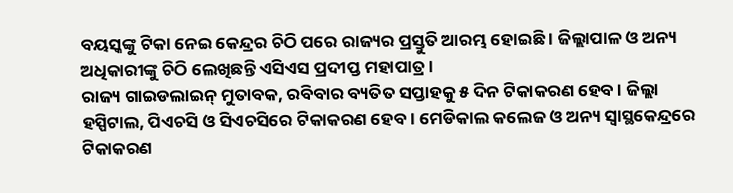ବୟସ୍କଙ୍କୁ ଟିକା ନେଇ କେନ୍ଦ୍ରର ଚିଠି ପରେ ରାଜ୍ୟର ପ୍ରସ୍ତୁତି ଆରମ୍ଭ ହୋଇଛି । ଜିଲ୍ଲାପାଳ ଓ ଅନ୍ୟ ଅଧିକାରୀଙ୍କୁ ଚିଠି ଲେଖିଛନ୍ତି ଏସିଏସ ପ୍ରଦୀପ୍ତ ମହାପାତ୍ର ।
ରାଜ୍ୟ ଗାଇଡଲାଇନ୍ ମୁତାବକ, ରବିବାର ବ୍ୟତିତ ସପ୍ତାହକୁ ୫ ଦିନ ଟିକାକରଣ ହେବ । ଜିଲ୍ଲା ହସ୍ପିଟାଲ, ପିଏଚସି ଓ ସିଏଚସିରେ ଟିକାକରଣ ହେବ । ମେଡିକାଲ କଲେଜ ଓ ଅନ୍ୟ ସ୍ୱାସ୍ଥକେନ୍ଦ୍ରରେ ଟିକାକରଣ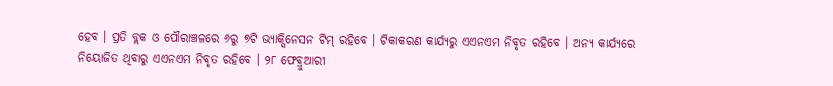ହେବ । ପ୍ରତି ବ୍ଲକ ଓ ପୌରାଞ୍ଚଳରେ ୬ରୁ ୭ଟି ଭ୍ୟାକ୍ସିନେସନ ଟିମ୍ ରହିବେ । ଟିକାକରଣ କାର୍ଯ୍ୟରୁ ଏଏନଏମ ନିବୃତ ରହିବେ । ଅନ୍ୟ କାର୍ଯ୍ୟରେ ନିୟୋଜିତ ଥିବାରୁ ଏଏନଏମ ନିବୃତ ରହିବେ । ୨୮ ଫେବ୍ରୁଆରୀ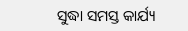ସୁଦ୍ଧା ସମସ୍ତ କାର୍ଯ୍ୟ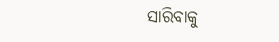ସାରିବାକୁ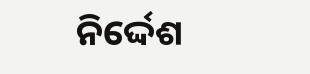ନିର୍ଦ୍ଦେଶ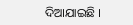ଦିଆଯାଇଛି ।